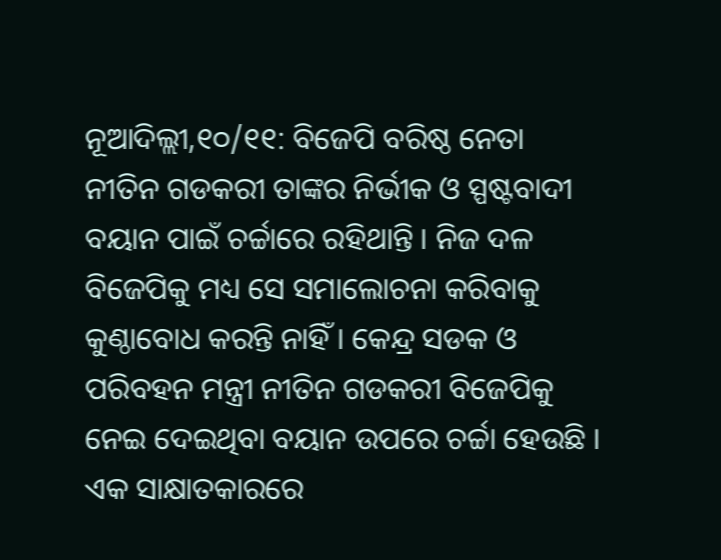ନୂଆଦିଲ୍ଲୀ,୧୦/୧୧: ବିଜେପି ବରିଷ୍ଠ ନେତା ନୀତିନ ଗଡକରୀ ତାଙ୍କର ନିର୍ଭୀକ ଓ ସ୍ପଷ୍ଟବାଦୀ ବୟାନ ପାଇଁ ଚର୍ଚ୍ଚାରେ ରହିଥାନ୍ତି । ନିଜ ଦଳ ବିଜେପିକୁ ମଧ୍ୟ ସେ ସମାଲୋଚନା କରିବାକୁ କୁଣ୍ଠାବୋଧ କରନ୍ତି ନାହିଁ । କେନ୍ଦ୍ର ସଡକ ଓ ପରିବହନ ମନ୍ତ୍ରୀ ନୀତିନ ଗଡକରୀ ବିଜେପିକୁ ନେଇ ଦେଇଥିବା ବୟାନ ଉପରେ ଚର୍ଚ୍ଚା ହେଉଛି । ଏକ ସାକ୍ଷାତକାରରେ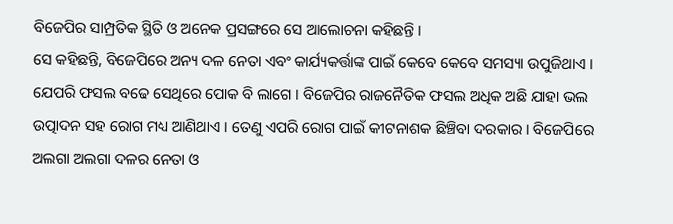ବିଜେପିର ସାମ୍ପ୍ରତିକ ସ୍ଥିତି ଓ ଅନେକ ପ୍ରସଙ୍ଗରେ ସେ ଆଲୋଚନା କହିଛନ୍ତି ।
ସେ କହିଛନ୍ତି, ବିଜେପିରେ ଅନ୍ୟ ଦଳ ନେତା ଏବଂ କାର୍ଯ୍ୟକର୍ତ୍ତାଙ୍କ ପାଇଁ କେବେ କେବେ ସମସ୍ୟା ଉପୁଜିଥାଏ । ଯେପରି ଫସଲ ବଢେ ସେଥିରେ ପୋକ ବି ଲାଗେ । ବିଜେପିର ରାଜନୈତିକ ଫସଲ ଅଧିକ ଅଛି ଯାହା ଭଲ ଉତ୍ପାଦନ ସହ ରୋଗ ମଧ୍ୟ ଆଣିଥାଏ । ତେଣୁ ଏପରି ରୋଗ ପାଇଁ କୀଟନାଶକ ଛିଞ୍ଚିବା ଦରକାର । ବିଜେପିରେ ଅଲଗା ଅଲଗା ଦଳର ନେତା ଓ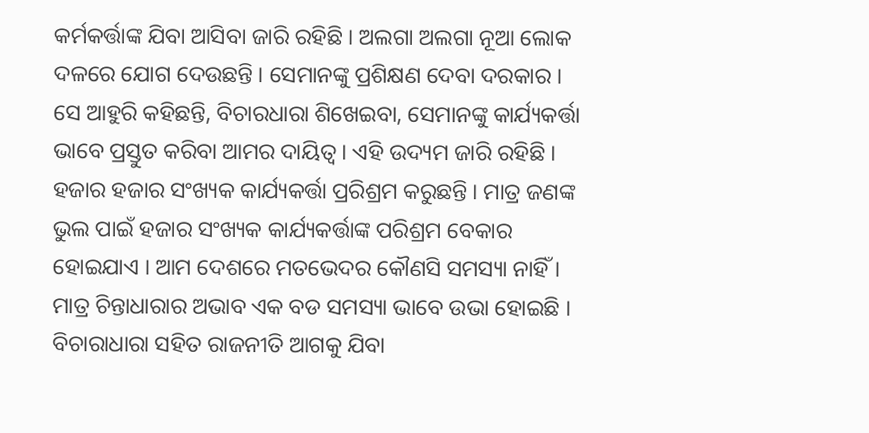କର୍ମକର୍ତ୍ତାଙ୍କ ଯିବା ଆସିବା ଜାରି ରହିଛି । ଅଲଗା ଅଲଗା ନୂଆ ଲୋକ ଦଳରେ ଯୋଗ ଦେଉଛନ୍ତି । ସେମାନଙ୍କୁ ପ୍ରଶିକ୍ଷଣ ଦେବା ଦରକାର ।
ସେ ଆହୁରି କହିଛନ୍ତି, ବିଚାରଧାରା ଶିଖେଇବା, ସେମାନଙ୍କୁ କାର୍ଯ୍ୟକର୍ତ୍ତା ଭାବେ ପ୍ରସ୍ତୁତ କରିବା ଆମର ଦାୟିତ୍ବ । ଏହି ଉଦ୍ୟମ ଜାରି ରହିଛି । ହଜାର ହଜାର ସଂଖ୍ୟକ କାର୍ଯ୍ୟକର୍ତ୍ତା ପ୍ରରିଶ୍ରମ କରୁଛନ୍ତି । ମାତ୍ର ଜଣଙ୍କ ଭୁଲ ପାଇଁ ହଜାର ସଂଖ୍ୟକ କାର୍ଯ୍ୟକର୍ତ୍ତାଙ୍କ ପରିଶ୍ରମ ବେକାର ହୋଇଯାଏ । ଆମ ଦେଶରେ ମତଭେଦର କୌଣସି ସମସ୍ୟା ନାହିଁ । ମାତ୍ର ଚିନ୍ତାଧାରାର ଅଭାବ ଏକ ବଡ ସମସ୍ୟା ଭାବେ ଉଭା ହୋଇଛି । ବିଚାରାଧାରା ସହିତ ରାଜନୀତି ଆଗକୁ ଯିବା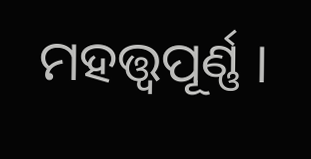ମହତ୍ତ୍ବପୂର୍ଣ୍ଣ ।